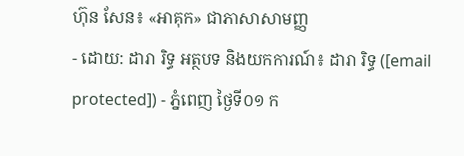ហ៊ុន សែន៖ «អាគុក» ជាភាសាសាមញ្ញ
- ដោយ: ដារា រិទ្ធ អត្ថបទ និងយកការណ៍៖ ដារា រិទ្ធ ([email protected]) - ភ្នំពេញ ថ្ងៃទី០១ ក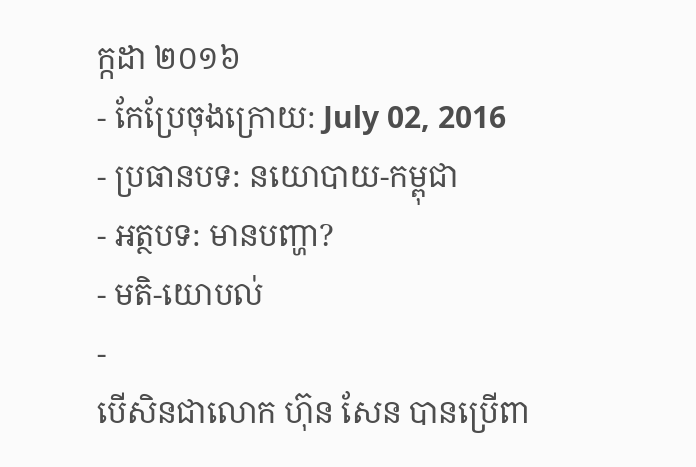ក្កដា ២០១៦
- កែប្រែចុងក្រោយ: July 02, 2016
- ប្រធានបទ: នយោបាយ-កម្ពុជា
- អត្ថបទ: មានបញ្ហា?
- មតិ-យោបល់
-
បើសិនជាលោក ហ៊ុន សែន បានប្រើពា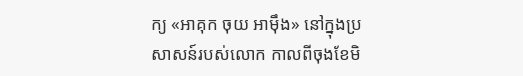ក្យ «អាគុក ចុយ អាម៉ឹង» នៅក្នុងប្រសាសន៍របស់លោក កាលពីចុងខែមិ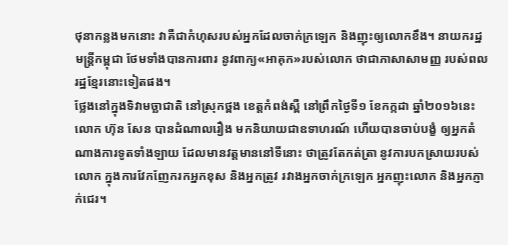ថុនាកន្លងមកនោះ វាគឺជាកំហុសរបស់អ្នកដែលចាក់ក្រឡេក និងញុះឲ្យលោកខឹង។ នាយករដ្ឋមន្ត្រីកម្ពុជា ថែមទាំងបានការពារ នូវពាក្យ«អាគុក»របស់លោក ថាជាភាសាសាមញ្ញ របស់ពលរដ្ឋខ្មែរនោះទៀតផង។
ថ្លែងនៅក្នុងទិវាមច្ឆាជាតិ នៅស្រុកថ្ពង ខេត្តកំពង់ស្ពឺ នៅព្រឹកថ្ងៃទី១ ខែកក្កដា ឆ្នាំ២០១៦នេះ លោក ហ៊ុន សែន បានដំណាលរឿង មកនិយាយជាឧទាហរណ៍ ហើយបានចាប់បង្ខំ ឲ្យអ្នកតំណាងការទូតទាំងឡាយ ដែលមានវត្តមាននៅទីនោះ ថាត្រូវតែកត់ត្រា នូវការបកស្រាយរបស់លោក ក្នុងការវែកញែករកអ្នកខុស និងអ្នកត្រូវ រវាងអ្នកចាក់ក្រឡេក អ្នកញុះលោក និងអ្នកភ្ញាក់ជេរ។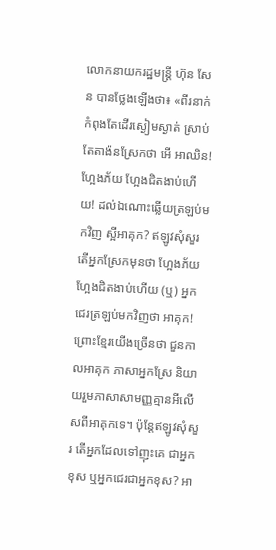លោកនាយករដ្ឋមន្ត្រី ហ៊ុន សែន បានថ្លែងឡើងថា៖ «ពីរនាក់កំពុងតែដើរស្ងៀមស្ងាត់ ស្រាប់តែតាង៉នស្រែកថា អើ អាឈិន! ហ្អែងភ័យ ហ្អែងជិតងាប់ហើយ! ដល់ឯណោះឆ្លើយត្រឡប់មកវិញ ស្អីអាគុក? ឥឡូវសុំសួរ តើអ្នកស្រែកមុនថា ហ្អែងភ័យ ហ្អែងជិតងាប់ហើយ (ឬ) អ្នកជេរត្រឡប់មកវិញថា អាគុក! ព្រោះខ្មែរយើងច្រើនថា ជួនកាលអាគុក ភាសាអ្នកស្រែ និយាយរួមភាសាសាមញ្ញគ្មានអីលើសពីអាគុកទេ។ ប៉ុន្តែឥឡូវសុំសួរ តើអ្នកដែលទៅញុះគេ ជាអ្នកខុស ឬអ្នកជេរជាអ្នកខុស? អា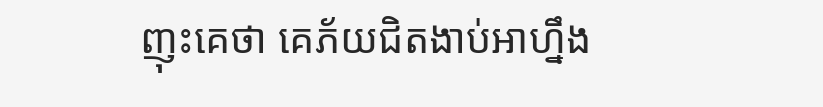ញុះគេថា គេភ័យជិតងាប់អាហ្នឹង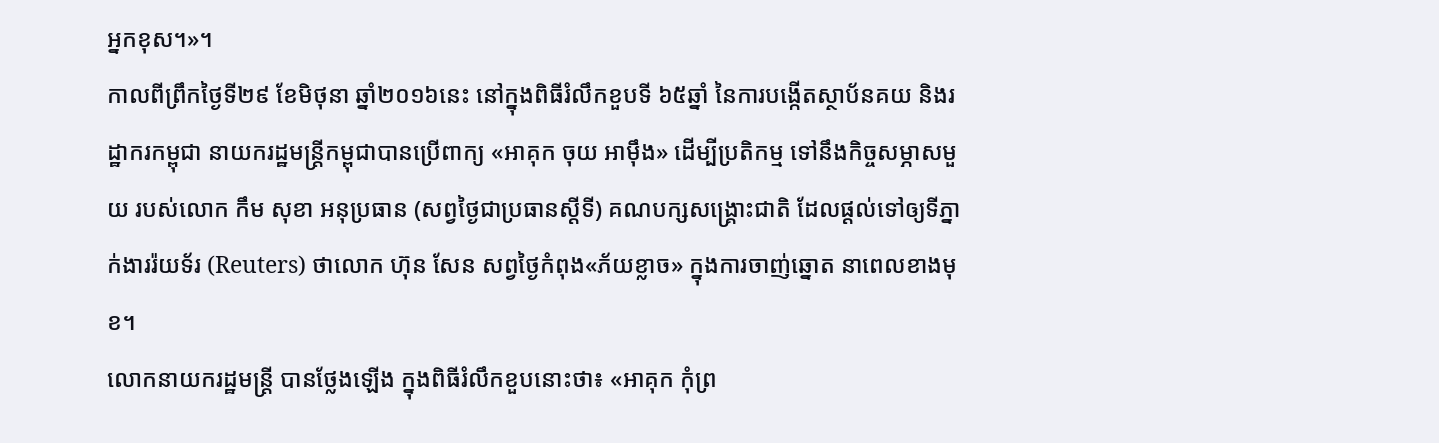អ្នកខុស។»។
កាលពីព្រឹកថ្ងៃទី២៩ ខែមិថុនា ឆ្នាំ២០១៦នេះ នៅក្នុងពិធីរំលឹកខួបទី ៦៥ឆ្នាំ នៃការបង្កើតស្ថាប័នគយ និងរដ្ឋាករកម្ពុជា នាយករដ្ឋមន្ត្រីកម្ពុជាបានប្រើពាក្យ «អាគុក ចុយ អាម៉ឹង» ដើម្បីប្រតិកម្ម ទៅនឹងកិច្ចសម្ភាសមួយ របស់លោក កឹម សុខា អនុប្រធាន (សព្វថ្ងៃជាប្រធានស្ដីទី) គណបក្សសង្គ្រោះជាតិ ដែលផ្ដល់ទៅឲ្យទីភ្នាក់ងាររ៉យទ័រ (Reuters) ថាលោក ហ៊ុន សែន សព្វថ្ងៃកំពុង«ភ័យខ្លាច» ក្នុងការចាញ់ឆ្នោត នាពេលខាងមុខ។
លោកនាយករដ្ឋមន្ត្រី បានថ្លែងឡើង ក្នុងពិធីរំលឹកខួបនោះថា៖ «អាគុក កុំព្រ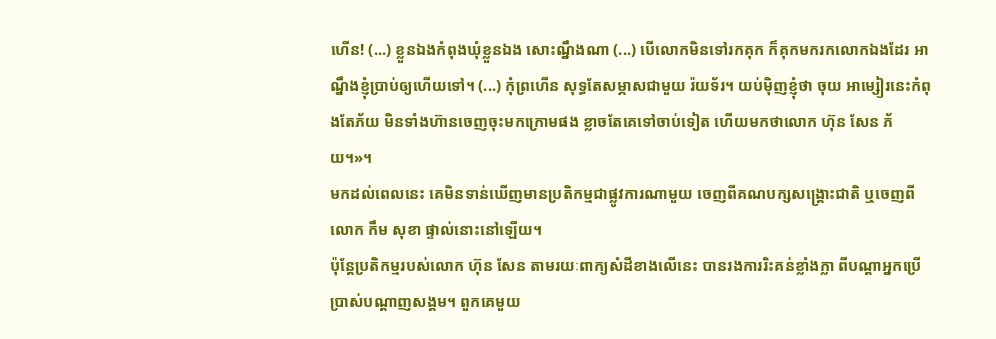ហើន! (...) ខ្លួនឯងកំពុងឃុំខ្លួនឯង សោះណ្នឹងណា (...) បើលោកមិនទៅរកគុក ក៏គុកមករកលោកឯងដែរ អាណ្នឹងខ្ញុំប្រាប់ឲ្យហើយទៅ។ (...) កំុព្រហើន សុទ្ធតែសម្ភាសជាមួយ រ៉យទ័រ។ យប់ម៉ិញខ្ញុំថា ចុយ អាម្សៀរនេះកំពុងតែភ័យ មិនទាំងហ៊ានចេញចុះមកក្រោមផង ខ្លាចតែគេទៅចាប់ទៀត ហើយមកថាលោក ហ៊ុន សែន ភ័យ។»។
មកដល់ពេលនេះ គេមិនទាន់ឃើញមានប្រតិកម្មជាផ្លូវការណាមួយ ចេញពីគណបក្សសង្គ្រោះជាតិ ឬចេញពីលោក កឹម សុខា ផ្ទាល់នោះនៅឡើយ។
ប៉ុន្តែប្រតិកម្មរបស់លោក ហ៊ុន សែន តាមរយៈពាក្យសំដីខាងលើនេះ បានរងការរិះគន់ខ្លាំងក្លា ពីបណ្ដាអ្នកប្រើប្រាស់បណ្ដាញសង្គម។ ពួកគេមួយ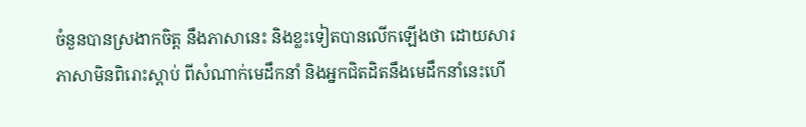ចំនួនបានស្រងាកចិត្ត នឹងភាសានេះ និងខ្លះទៀតបានលើកឡើងថា ដោយសារភាសាមិនពិរោះស្តាប់ ពីសំណាក់មេដឹកនាំ និងអ្នកជិតដិតនឹងមេដឹកនាំនេះហើ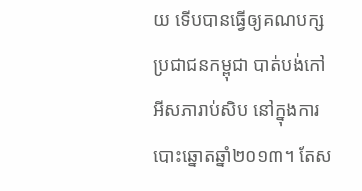យ ទើបបានធ្វើឲ្យគណបក្សប្រជាជនកម្ពុជា បាត់បង់កៅអីសភារាប់សិប នៅក្នុងការបោះឆ្នោតឆ្នាំ២០១៣។ តែស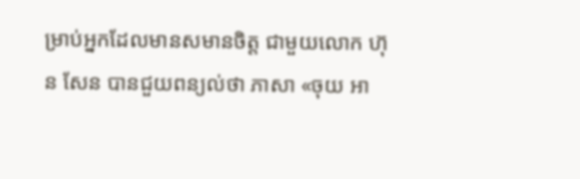ម្រាប់អ្នកដែលមានសមានចិត្ត ជាមួយលោក ហ៊ុន សែន បានជួយពន្យល់ថា ភាសា «ចុយ អា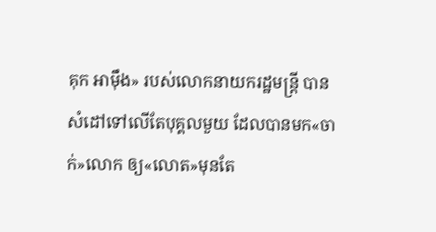គុក អាម៉ឹង» របស់លោកនាយករដ្ឋមន្ត្រី បានសំដៅទៅលើតែបុគ្គលមួយ ដែលបានមក«ចាក់»លោក ឲ្យ«លោត»មុនតែ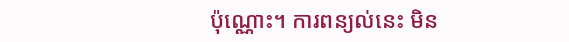ប៉ុណ្ណោះ។ ការពន្យល់នេះ មិន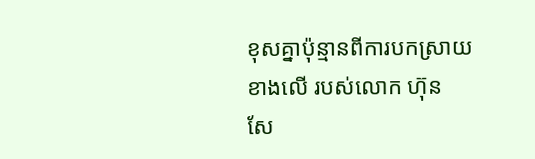ខុសគ្នាប៉ុន្មានពីការបកស្រាយខាងលើ របស់លោក ហ៊ុន សែ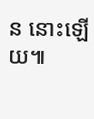ន នោះឡើយ៕